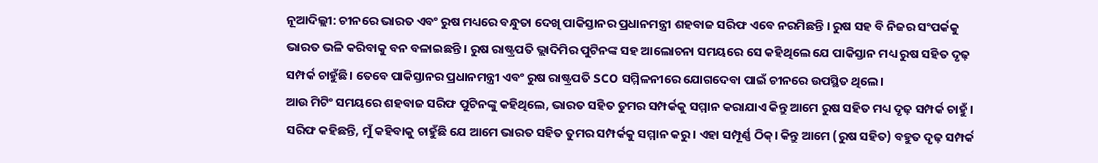ନୂଆଦିଲ୍ଲୀ: ଚୀନରେ ଭାରତ ଏବଂ ରୁଷ ମଧ୍ୟରେ ବନ୍ଧୁତା ଦେଖି ପାକିସ୍ତାନର ପ୍ରଧାନମନ୍ତ୍ରୀ ଶହବାଜ ସରିଫ ଏବେ ନରମିଛନ୍ତି । ରୁଷ ସହ ବି ନିଜର ସଂପର୍କକୁ ଭାରତ ଭଳି କରିବାକୁ ବନ ବଳାଇଛନ୍ତି । ରୁଷ ରାଷ୍ଟ୍ରପତି ଭ୍ଲାଦିମିର ପୁଟିନଙ୍କ ସହ ଆଲୋଚନା ସମୟରେ ସେ କହିଥିଲେ ଯେ ପାକିସ୍ତାନ ମଧ୍ୟ ରୁଷ ସହିତ ଦୃଢ଼ ସମ୍ପର୍କ ଚାହୁଁଛି। ତେବେ ପାକିସ୍ତାନର ପ୍ରଧାନମନ୍ତ୍ରୀ ଏବଂ ରୁଷ ରାଷ୍ଟ୍ରପତି SCO ସମ୍ମିଳନୀରେ ଯୋଗଦେବା ପାଇଁ ଚୀନରେ ଉପସ୍ଥିତ ଥିଲେ।
ଆଉ ମିଟିଂ ସମୟରେ ଶହବାଜ ସରିଫ ପୁଟିନଙ୍କୁ କହିଥିଲେ, ଭାରତ ସହିତ ତୁମର ସମ୍ପର୍କକୁ ସମ୍ମାନ କରାଯାଏ କିନ୍ତୁ ଆମେ ରୁଷ ସହିତ ମଧ୍ୟ ଦୃଢ଼ ସମ୍ପର୍କ ଚାହୁଁ । ସରିଫ କହିଛନ୍ତି, ମୁଁ କହିବାକୁ ଚାହୁଁଛି ଯେ ଆମେ ଭାରତ ସହିତ ତୁମର ସମ୍ପର୍କକୁ ସମ୍ମାନ କରୁ। ଏହା ସମ୍ପୂର୍ଣ୍ଣ ଠିକ୍। କିନ୍ତୁ ଆମେ (ରୁଷ ସହିତ) ବହୁତ ଦୃଢ଼ ସମ୍ପର୍କ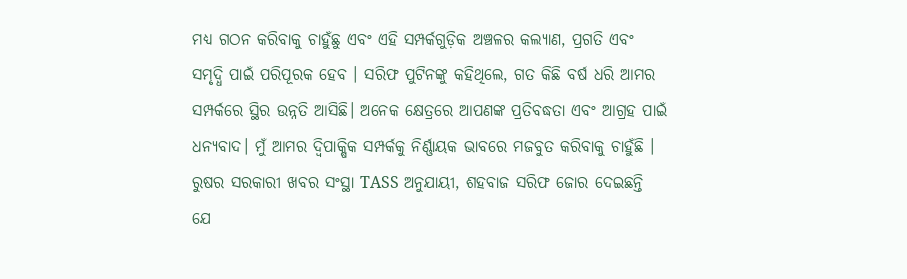ମଧ୍ୟ ଗଠନ କରିବାକୁ ଚାହୁଁଛୁ ଏବଂ ଏହି ସମ୍ପର୍କଗୁଡ଼ିକ ଅଞ୍ଚଳର କଲ୍ୟାଣ, ପ୍ରଗତି ଏବଂ ସମୃଦ୍ଧି ପାଇଁ ପରିପୂରକ ହେବ । ସରିଫ ପୁଟିନଙ୍କୁ କହିଥିଲେ, ଗତ କିଛି ବର୍ଷ ଧରି ଆମର ସମ୍ପର୍କରେ ସ୍ଥିର ଉନ୍ନତି ଆସିଛି। ଅନେକ କ୍ଷେତ୍ରରେ ଆପଣଙ୍କ ପ୍ରତିବଦ୍ଧତା ଏବଂ ଆଗ୍ରହ ପାଇଁ ଧନ୍ୟବାଦ। ମୁଁ ଆମର ଦ୍ୱିପାକ୍ଷିକ ସମ୍ପର୍କକୁ ନିର୍ଣ୍ଣାୟକ ଭାବରେ ମଜବୁତ କରିବାକୁ ଚାହୁଁଛି ।
ରୁଷର ସରକାରୀ ଖବର ସଂସ୍ଥା TASS ଅନୁଯାୟୀ, ଶହବାଜ ସରିଫ ଜୋର ଦେଇଛନ୍ତି ଯେ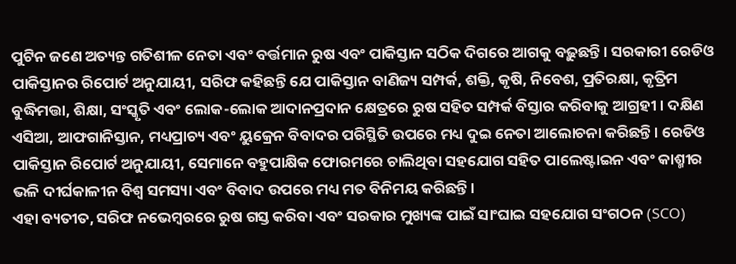ପୁଟିନ ଜଣେ ଅତ୍ୟନ୍ତ ଗତିଶୀଳ ନେତା ଏବଂ ବର୍ତ୍ତମାନ ରୁଷ ଏବଂ ପାକିସ୍ତାନ ସଠିକ ଦିଗରେ ଆଗକୁ ବଢ଼ୁଛନ୍ତି। ସରକାରୀ ରେଡିଓ ପାକିସ୍ତାନର ରିପୋର୍ଟ ଅନୁଯାୟୀ, ସରିଫ କହିଛନ୍ତି ଯେ ପାକିସ୍ତାନ ବାଣିଜ୍ୟ ସମ୍ପର୍କ, ଶକ୍ତି, କୃଷି, ନିବେଶ, ପ୍ରତିରକ୍ଷା, କୃତ୍ରିମ ବୁଦ୍ଧିମତ୍ତା, ଶିକ୍ଷା, ସଂସ୍କୃତି ଏବଂ ଲୋକ-ଲୋକ ଆଦାନପ୍ରଦାନ କ୍ଷେତ୍ରରେ ରୁଷ ସହିତ ସମ୍ପର୍କ ବିସ୍ତାର କରିବାକୁ ଆଗ୍ରହୀ । ଦକ୍ଷିଣ ଏସିଆ, ଆଫଗାନିସ୍ତାନ, ମଧ୍ୟପ୍ରାଚ୍ୟ ଏବଂ ୟୁକ୍ରେନ ବିବାଦର ପରିସ୍ଥିତି ଉପରେ ମଧ୍ୟ ଦୁଇ ନେତା ଆଲୋଚନା କରିଛନ୍ତି। ରେଡିଓ ପାକିସ୍ତାନ ରିପୋର୍ଟ ଅନୁଯାୟୀ, ସେମାନେ ବହୁପାକ୍ଷିକ ଫୋରମରେ ଚାଲିଥିବା ସହଯୋଗ ସହିତ ପାଲେଷ୍ଟାଇନ ଏବଂ କାଶ୍ମୀର ଭଳି ଦୀର୍ଘକାଳୀନ ବିଶ୍ୱ ସମସ୍ୟା ଏବଂ ବିବାଦ ଉପରେ ମଧ୍ୟ ମତ ବିନିମୟ କରିଛନ୍ତି।
ଏହା ବ୍ୟତୀତ, ସରିଫ ନଭେମ୍ବରରେ ରୁଷ ଗସ୍ତ କରିବା ଏବଂ ସରକାର ମୁଖ୍ୟଙ୍କ ପାଇଁ ସାଂଘାଇ ସହଯୋଗ ସଂଗଠନ (SCO)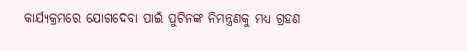କାର୍ଯ୍ୟକ୍ରମରେ ଯୋଗଦେବା ପାଇଁ ପୁଟିନଙ୍କ ନିମନ୍ତ୍ରଣକୁ ମଧ୍ୟ ଗ୍ରହଣ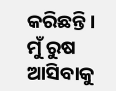କରିଛନ୍ତି। ମୁଁ ରୁଷ ଆସିବାକୁ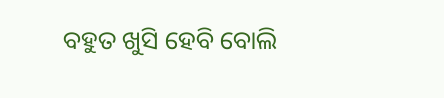ବହୁତ ଖୁସି ହେବି ବୋଲି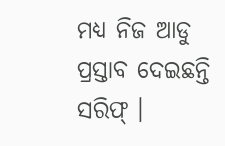ମଧ୍ୟ ନିଜ ଆଡୁ ପ୍ରସ୍ତାବ ଦେଇଛନ୍ତି ସରିଫ୍ ।